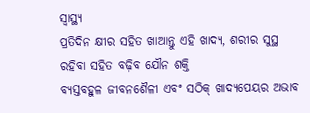ସ୍ୱାସ୍ଥ୍ୟ
ପ୍ରତିଦିନ କ୍ଷୀର ସହିତ ଖାଆନ୍ତୁ ଏହି ଖାଦ୍ୟ, ଶରୀର ସୁସ୍ଥ ରହିବା ସହିତ ବଢ଼ିବ ଯୌନ ଶକ୍ତି
ବ୍ୟସ୍ତବହୁଳ ଜୀବନଶୈଳୀ ଏବଂ ସଠିକ୍ ଖାଦ୍ୟପେୟର ଅଭାବ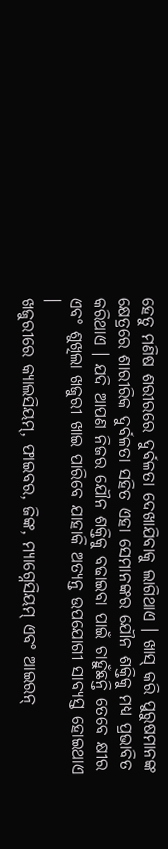ହେତୁ ମଣିଷ ଶରୀରରେ ଦୁର୍ବଳତା ଦେଖାଯିବାକୁ ଲାଗିଥାଏ । ଖାସ୍ କରି ପୁରୁଷମାନଙ୍କ କ୍ଷେତ୍ରରେ ଶାରୀରିକ ଦୁର୍ବଳତା ସହିତ ଏହା ସେମାନଙ୍କର ଯୌନ ଶକ୍ତିକୁ ମଧ୍ୟ ପ୍ରଭାବିତ କରିଥାଏ । ଯଦି ଆପଣ ନିଜର ଯୌନ ଶକ୍ତିକୁ ବଢାଇବା ପାଇଁ ଚାହୁଁଛନ୍ତି ତେବେ କ୍ଷୀର ଏବଂ ଶୁଖିଲା ଖଜୁରୀ ଖାଇ ପାରିବେ ଯାହାକି ଅତ୍ୟନ୍ତ ଉପଯୋଗୀ ସାବ୍ୟସ୍ତ ହୋଇଥାଏ ।
ଖଜୁରୀରେ କ୍ୟାଲସିୟମ୍, ଫାଇବର, ଜିଙ୍କ, ମ୍ୟାଗ୍ନେସିୟମ୍ ଏବଂ ଆଇରନ୍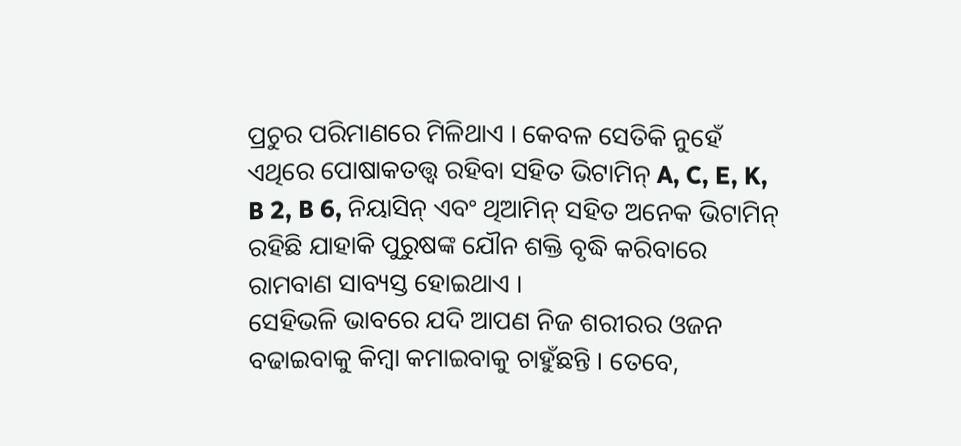ପ୍ରଚୁର ପରିମାଣରେ ମିଳିଥାଏ । କେବଳ ସେତିକି ନୁହେଁ ଏଥିରେ ପୋଷାକତତ୍ତ୍ୱ ରହିବା ସହିତ ଭିଟାମିନ୍ A, C, E, K, B 2, B 6, ନିୟାସିନ୍ ଏବଂ ଥିଆମିନ୍ ସହିତ ଅନେକ ଭିଟାମିନ୍ ରହିଛି ଯାହାକି ପୁରୁଷଙ୍କ ଯୌନ ଶକ୍ତି ବୃଦ୍ଧି କରିବାରେ ରାମବାଣ ସାବ୍ୟସ୍ତ ହୋଇଥାଏ ।
ସେହିଭଳି ଭାବରେ ଯଦି ଆପଣ ନିଜ ଶରୀରର ଓଜନ ବଢାଇବାକୁ କିମ୍ବା କମାଇବାକୁ ଚାହୁଁଛନ୍ତି । ତେବେ,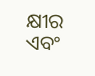କ୍ଷୀର ଏବଂ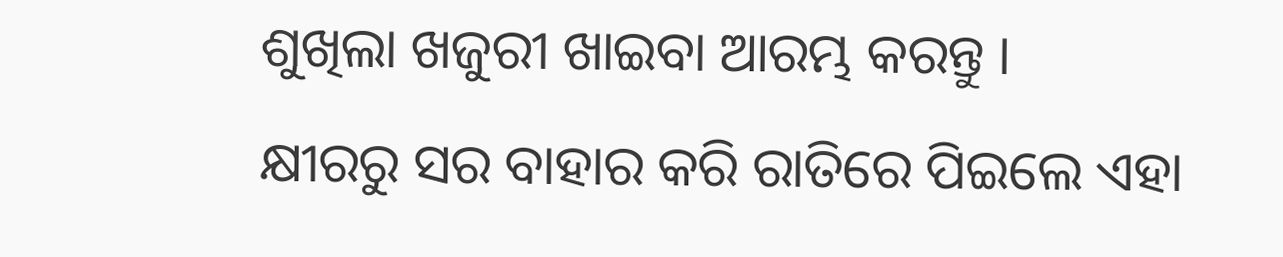ଶୁଖିଲା ଖଜୁରୀ ଖାଇବା ଆରମ୍ଭ କରନ୍ତୁ ।
କ୍ଷୀରରୁ ସର ବାହାର କରି ରାତିରେ ପିଇଲେ ଏହା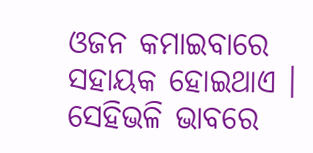ଓଜନ କମାଇବାରେ ସହାୟକ ହୋଇଥାଏ । ସେହିଭଳି ଭାବରେ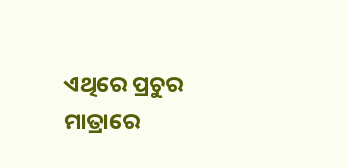ଏଥିରେ ପ୍ରଚୁର ମାତ୍ରାରେ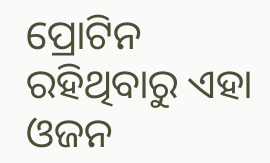ପ୍ରୋଟିନ ରହିଥିବାରୁ ଏହା ଓଜନ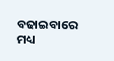ବଢାଇବାରେ ମଧ୍ୟ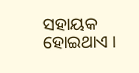ସହାୟକ ହୋଇଥାଏ ।